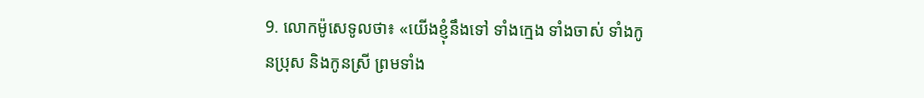9. លោកម៉ូសេទូលថា៖ «យើងខ្ញុំនឹងទៅ ទាំងក្មេង ទាំងចាស់ ទាំងកូនប្រុស និងកូនស្រី ព្រមទាំង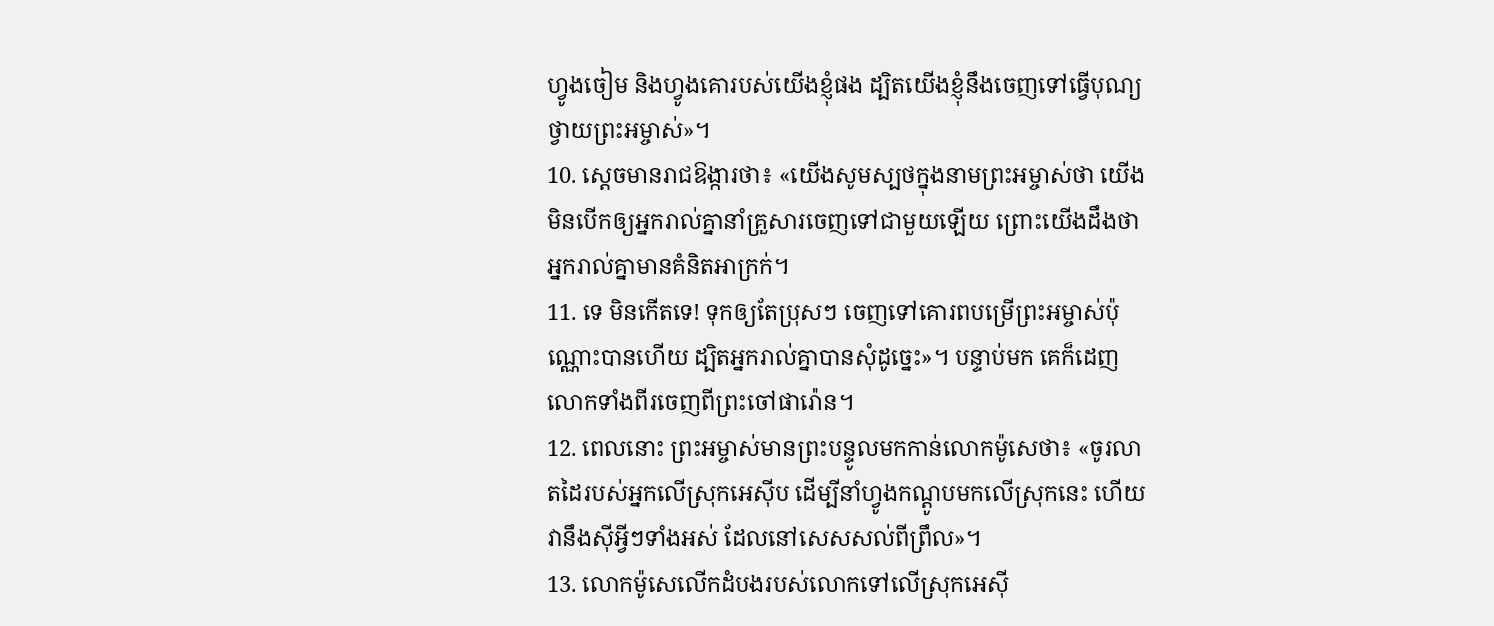ហ្វូងចៀម និងហ្វូងគោរបស់យើងខ្ញុំផង ដ្បិតយើងខ្ញុំនឹងចេញទៅធ្វើបុណ្យថ្វាយព្រះអម្ចាស់»។
10. ស្ដេចមានរាជឱង្ការថា៖ «យើងសូមស្បថក្នុងនាមព្រះអម្ចាស់ថា យើងមិនបើកឲ្យអ្នករាល់គ្នានាំគ្រួសារចេញទៅជាមួយឡើយ ព្រោះយើងដឹងថា អ្នករាល់គ្នាមានគំនិតអាក្រក់។
11. ទេ មិនកើតទេ! ទុកឲ្យតែប្រុសៗ ចេញទៅគោរពបម្រើព្រះអម្ចាស់ប៉ុណ្ណោះបានហើយ ដ្បិតអ្នករាល់គ្នាបានសុំដូច្នេះ»។ បន្ទាប់មក គេក៏ដេញលោកទាំងពីរចេញពីព្រះចៅផារ៉ោន។
12. ពេលនោះ ព្រះអម្ចាស់មានព្រះបន្ទូលមកកាន់លោកម៉ូសេថា៖ «ចូរលាតដៃរបស់អ្នកលើស្រុកអេស៊ីប ដើម្បីនាំហ្វូងកណ្ដូបមកលើស្រុកនេះ ហើយវានឹងស៊ីអ្វីៗទាំងអស់ ដែលនៅសេសសល់ពីព្រឹល»។
13. លោកម៉ូសេលើកដំបងរបស់លោកទៅលើស្រុកអេស៊ី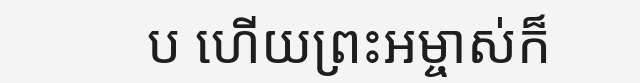ប ហើយព្រះអម្ចាស់ក៏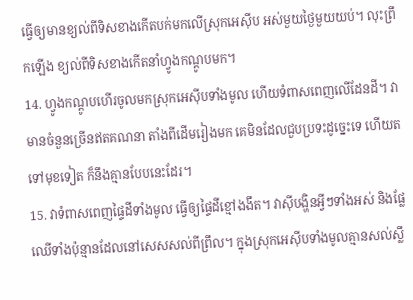ធ្វើឲ្យមានខ្យល់ពីទិសខាងកើតបក់មកលើស្រុកអេស៊ីប អស់មួយថ្ងៃមួយយប់។ លុះព្រឹកឡើង ខ្យល់ពីទិសខាងកើតនាំហ្វូងកណ្ដូបមក។
14. ហ្វូងកណ្ដូបហើរចូលមកស្រុកអេស៊ីបទាំងមូល ហើយទំពាសពេញលើដែនដី។ វាមានចំនួនច្រើនឥតគណនា តាំងពីដើមរៀងមក គេមិនដែលជួបប្រទះដូច្នេះទេ ហើយតទៅមុខទៀត ក៏នឹងគ្មានបែបនេះដែរ។
15. វាទំពាសពេញផ្ទៃដីទាំងមូល ធ្វើឲ្យផ្ទៃដីខ្មៅងងឹត។ វាស៊ីបង្ហិនអ្វីៗទាំងអស់ និងផ្លែឈើទាំងប៉ុន្មានដែលនៅសេសសល់ពីព្រឹល។ ក្នុងស្រុកអេស៊ីបទាំងមូលគ្មានសល់ស្លឹ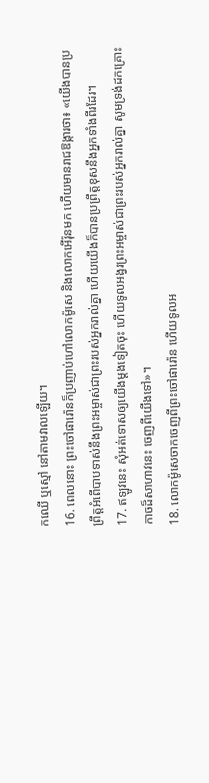កឈើ ឬស្មៅ នៅតាមវាលឡើយ។
16. ពេលនោះ ព្រះចៅផារ៉ោនក៏ប្រញាប់ហៅលោកម៉ូសេ និងលោកអើរ៉ុនមក ហើយមានរាជឱង្ការថា៖ «យើងបានប្រព្រឹត្តអំពើបាបទាស់នឹងព្រះអម្ចាស់ជាព្រះរបស់អ្នករាល់គ្នា ហើយយើងក៏បានប្រព្រឹត្តខុសនឹងអ្នកទាំងពីរដែរ។
17. ឥឡូវនេះ សុំអត់ទោសឲ្យយើងម្ដងទៀតចុះ ហើយទូលអង្វរព្រះអម្ចាស់ជាព្រះរបស់អ្នករាល់គ្នា សូមទ្រង់ដកគ្រោះកាចដ៏សាហាវនេះ ចេញពីយើងទៅ»។
18. លោកម៉ូសេចាកចេញពីព្រះចៅផារ៉ោន ហើយទូលអ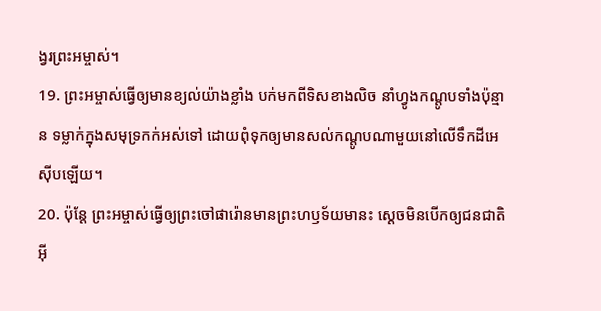ង្វរព្រះអម្ចាស់។
19. ព្រះអម្ចាស់ធ្វើឲ្យមានខ្យល់យ៉ាងខ្លាំង បក់មកពីទិសខាងលិច នាំហ្វូងកណ្ដូបទាំងប៉ុន្មាន ទម្លាក់ក្នុងសមុទ្រកក់អស់ទៅ ដោយពុំទុកឲ្យមានសល់កណ្ដូបណាមួយនៅលើទឹកដីអេស៊ីបឡើយ។
20. ប៉ុន្តែ ព្រះអម្ចាស់ធ្វើឲ្យព្រះចៅផារ៉ោនមានព្រះហឫទ័យមានះ ស្ដេចមិនបើកឲ្យជនជាតិអ៊ី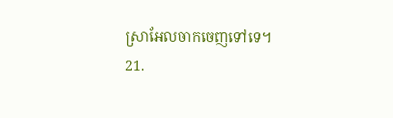ស្រាអែលចាកចេញទៅទេ។
21.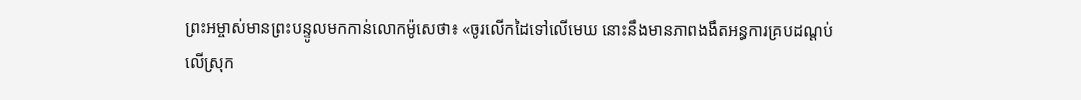ព្រះអម្ចាស់មានព្រះបន្ទូលមកកាន់លោកម៉ូសេថា៖ «ចូរលើកដៃទៅលើមេឃ នោះនឹងមានភាពងងឹតអន្ធការគ្របដណ្ដប់លើស្រុក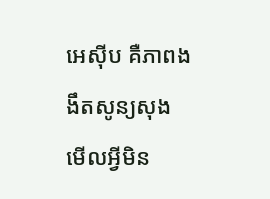អេស៊ីប គឺភាពងងឹតសូន្យសុង មើលអ្វីមិន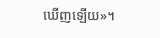ឃើញឡើយ»។